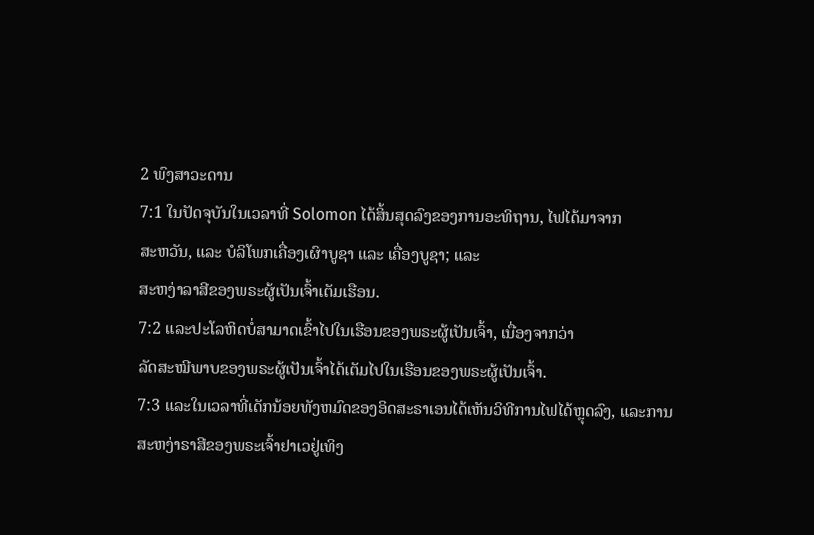2 ພົງສາວະດານ
7:1 ໃນປັດຈຸບັນໃນເວລາທີ່ Solomon ໄດ້ສິ້ນສຸດລົງຂອງການອະທິຖານ, ໄຟໄດ້ມາຈາກ
ສະຫວັນ, ແລະ ບໍລິໂພກເຄື່ອງເຜົາບູຊາ ແລະ ເຄື່ອງບູຊາ; ແລະ
ສະຫງ່າລາສີຂອງພຣະຜູ້ເປັນເຈົ້າເຕັມເຮືອນ.
7:2 ແລະປະໂລຫິດບໍ່ສາມາດເຂົ້າໄປໃນເຮືອນຂອງພຣະຜູ້ເປັນເຈົ້າ, ເນື່ອງຈາກວ່າ
ລັດສະໝີພາບຂອງພຣະຜູ້ເປັນເຈົ້າໄດ້ເຕັມໄປໃນເຮືອນຂອງພຣະຜູ້ເປັນເຈົ້າ.
7:3 ແລະໃນເວລາທີ່ເດັກນ້ອຍທັງຫມົດຂອງອິດສະຣາເອນໄດ້ເຫັນວິທີການໄຟໄດ້ຫຼຸດລົງ, ແລະການ
ສະຫງ່າຣາສີຂອງພຣະເຈົ້າຢາເວຢູ່ເທິງ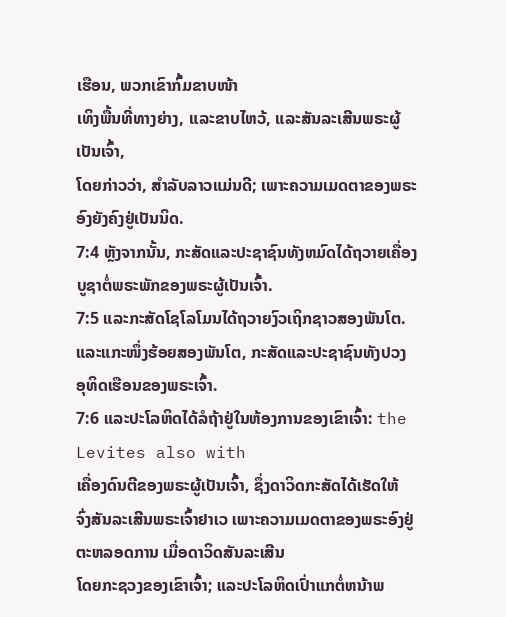ເຮືອນ, ພວກເຂົາກົ້ມຂາບໜ້າ
ເທິງພື້ນທີ່ທາງຍ່າງ, ແລະຂາບໄຫວ້, ແລະສັນລະເສີນພຣະຜູ້ເປັນເຈົ້າ,
ໂດຍກ່າວວ່າ, ສໍາລັບລາວແມ່ນດີ; ເພາະຄວາມເມດຕາຂອງພຣະອົງຍັງຄົງຢູ່ເປັນນິດ.
7:4 ຫຼັງຈາກນັ້ນ, ກະສັດແລະປະຊາຊົນທັງຫມົດໄດ້ຖວາຍເຄື່ອງບູຊາຕໍ່ພຣະພັກຂອງພຣະຜູ້ເປັນເຈົ້າ.
7:5 ແລະກະສັດໂຊໂລໂມນໄດ້ຖວາຍງົວເຖິກຊາວສອງພັນໂຕ.
ແລະແກະໜຶ່ງຮ້ອຍສອງພັນໂຕ, ກະສັດແລະປະຊາຊົນທັງປວງ
ອຸທິດເຮືອນຂອງພຣະເຈົ້າ.
7:6 ແລະປະໂລຫິດໄດ້ລໍຖ້າຢູ່ໃນຫ້ອງການຂອງເຂົາເຈົ້າ: the Levites also with
ເຄື່ອງດົນຕີຂອງພຣະຜູ້ເປັນເຈົ້າ, ຊຶ່ງດາວິດກະສັດໄດ້ເຮັດໃຫ້
ຈົ່ງສັນລະເສີນພຣະເຈົ້າຢາເວ ເພາະຄວາມເມດຕາຂອງພຣະອົງຢູ່ຕະຫລອດການ ເມື່ອດາວິດສັນລະເສີນ
ໂດຍກະຊວງຂອງເຂົາເຈົ້າ; ແລະປະໂລຫິດເປົ່າແກຕໍ່ຫນ້າພ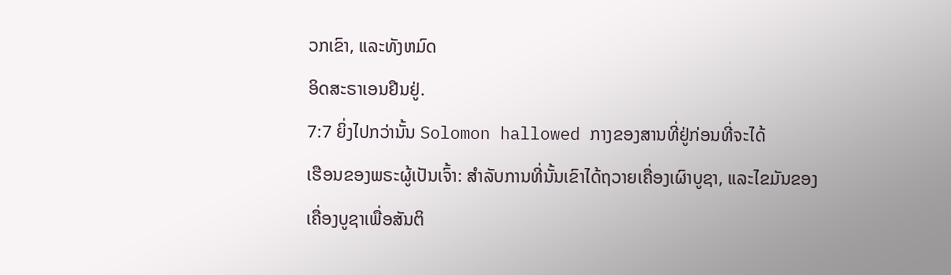ວກເຂົາ, ແລະທັງຫມົດ
ອິດສະຣາເອນຢືນຢູ່.
7:7 ຍິ່ງໄປກວ່ານັ້ນ Solomon hallowed ກາງຂອງສານທີ່ຢູ່ກ່ອນທີ່ຈະໄດ້
ເຮືອນຂອງພຣະຜູ້ເປັນເຈົ້າ: ສໍາລັບການທີ່ນັ້ນເຂົາໄດ້ຖວາຍເຄື່ອງເຜົາບູຊາ, ແລະໄຂມັນຂອງ
ເຄື່ອງບູຊາເພື່ອສັນຕິ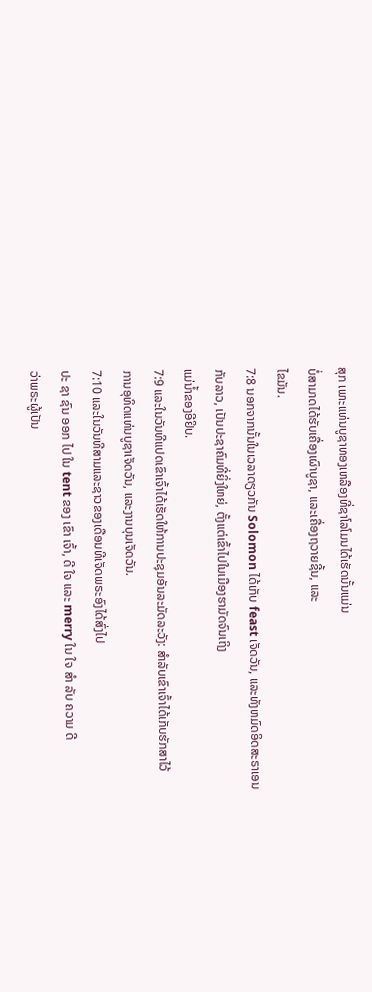ສຸກ ເພາະແທ່ນບູຊາທອງເຫລືອງທີ່ຊາໂລໂມນໄດ້ເຮັດນັ້ນແມ່ນ
ບໍ່ສາມາດໄດ້ຮັບເຄື່ອງເຜົາບູຊາ, ແລະເຄື່ອງຖວາຍຊີ້ນ, ແລະ
ໄຂມັນ.
7:8 ນອກຈາກນັ້ນໃນເວລາດຽວກັນ Solomon ໄດ້ເກັບ feast ເຈັດວັນ, ແລະທັງຫມົດອິດສະຣາເອນ
ກັບລາວ, ເປັນປະຊາຄົມທີ່ຍິ່ງໃຫຍ່, ຕັ້ງແຕ່ເຂົ້າໄປໃນເມືອງຮາມັດຈົນເຖິງ
ແມ່ນ້ຳຂອງອີຢິບ.
7:9 ແລະໃນວັນທີແປດເຂົາເຈົ້າໄດ້ເຮັດໃຫ້ການປະຊຸມອັນລະມັດລະວັງ: ສໍາລັບເຂົາເຈົ້າໄດ້ເກັບຮັກສາໄວ້
ການອຸທິດແທ່ນບູຊາເຈັດວັນ, ແລະງານບຸນເຈັດວັນ.
7:10 ແລະໃນວັນທີສາມແລະຊາວຂອງເດືອນທີເຈັດພຣະອົງໄດ້ສົ່ງໄປ
ປະ ຊາ ຊົນ ອອກ ໄປ ໃນ tent ຂອງ ເຂົາ ເຈົ້າ, ດີ ໃຈ ແລະ merry ໃນ ໃຈ ສໍາ ລັບ ຄວາມ ດີ
ວ່າພຣະຜູ້ເປັນ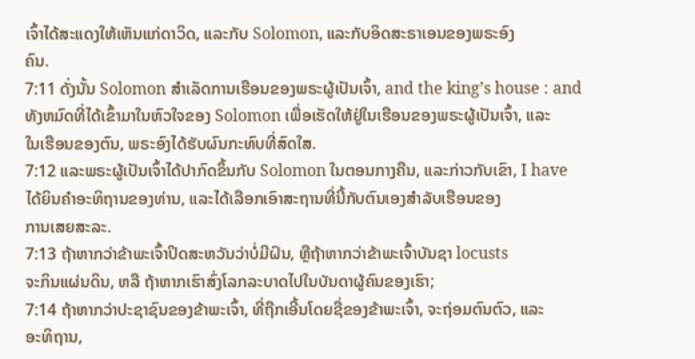ເຈົ້າໄດ້ສະແດງໃຫ້ເຫັນແກ່ດາວິດ, ແລະກັບ Solomon, ແລະກັບອິດສະຣາເອນຂອງພຣະອົງ
ຄົນ.
7:11 ດັ່ງນັ້ນ Solomon ສໍາເລັດການເຮືອນຂອງພຣະຜູ້ເປັນເຈົ້າ, and the king’s house : and
ທັງຫມົດທີ່ໄດ້ເຂົ້າມາໃນຫົວໃຈຂອງ Solomon ເພື່ອເຮັດໃຫ້ຢູ່ໃນເຮືອນຂອງພຣະຜູ້ເປັນເຈົ້າ, ແລະ
ໃນເຮືອນຂອງຕົນ, ພຣະອົງໄດ້ຮັບຜົນກະທົບທີ່ສົດໃສ.
7:12 ແລະພຣະຜູ້ເປັນເຈົ້າໄດ້ປາກົດຂຶ້ນກັບ Solomon ໃນຕອນກາງຄືນ, ແລະກ່າວກັບເຂົາ, I have
ໄດ້ຍິນຄໍາອະທິຖານຂອງທ່ານ, ແລະໄດ້ເລືອກເອົາສະຖານທີ່ນີ້ກັບຕົນເອງສໍາລັບເຮືອນຂອງ
ການເສຍສະລະ.
7:13 ຖ້າຫາກວ່າຂ້າພະເຈົ້າປິດສະຫວັນວ່າບໍ່ມີຝົນ, ຫຼືຖ້າຫາກວ່າຂ້າພະເຈົ້າບັນຊາ locusts
ຈະກິນແຜ່ນດິນ, ຫລື ຖ້າຫາກເຮົາສົ່ງໂລກລະບາດໄປໃນບັນດາຜູ້ຄົນຂອງເຮົາ;
7:14 ຖ້າຫາກວ່າປະຊາຊົນຂອງຂ້າພະເຈົ້າ, ທີ່ຖືກເອີ້ນໂດຍຊື່ຂອງຂ້າພະເຈົ້າ, ຈະຖ່ອມຕົນຕົວ, ແລະ
ອະທິຖານ,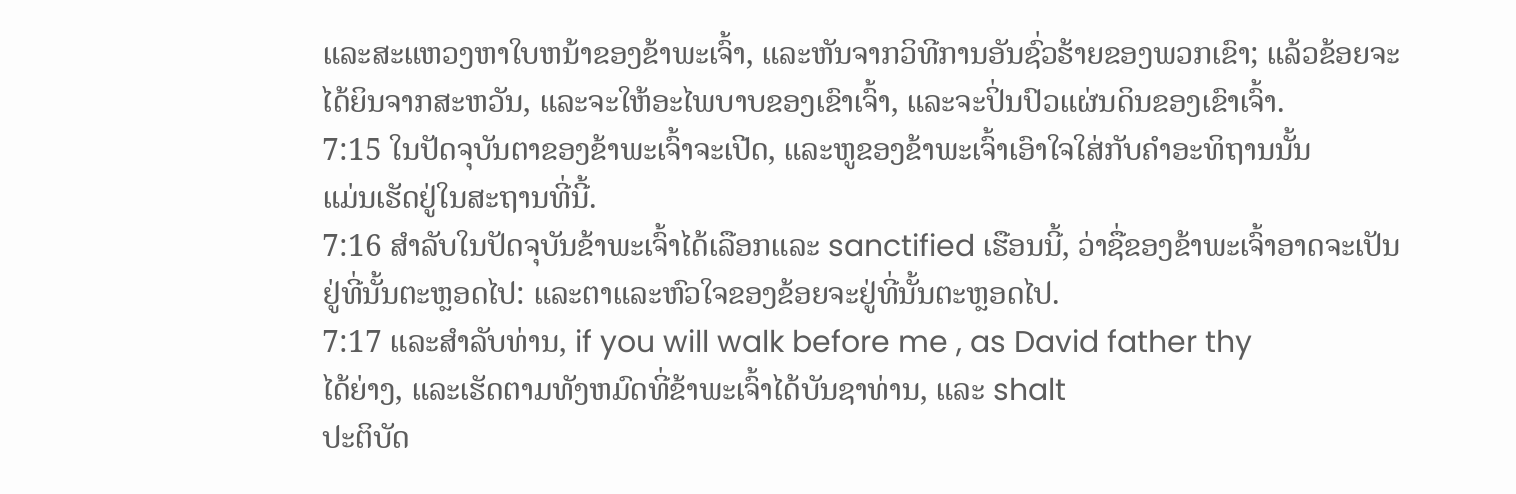ແລະສະແຫວງຫາໃບຫນ້າຂອງຂ້າພະເຈົ້າ, ແລະຫັນຈາກວິທີການອັນຊົ່ວຮ້າຍຂອງພວກເຂົາ; ແລ້ວຂ້ອຍຈະ
ໄດ້ຍິນຈາກສະຫວັນ, ແລະຈະໃຫ້ອະໄພບາບຂອງເຂົາເຈົ້າ, ແລະຈະປິ່ນປົວແຜ່ນດິນຂອງເຂົາເຈົ້າ.
7:15 ໃນປັດຈຸບັນຕາຂອງຂ້າພະເຈົ້າຈະເປີດ, ແລະຫູຂອງຂ້າພະເຈົ້າເອົາໃຈໃສ່ກັບຄໍາອະທິຖານນັ້ນ
ແມ່ນເຮັດຢູ່ໃນສະຖານທີ່ນີ້.
7:16 ສໍາລັບໃນປັດຈຸບັນຂ້າພະເຈົ້າໄດ້ເລືອກແລະ sanctified ເຮືອນນີ້, ວ່າຊື່ຂອງຂ້າພະເຈົ້າອາດຈະເປັນ
ຢູ່ທີ່ນັ້ນຕະຫຼອດໄປ: ແລະຕາແລະຫົວໃຈຂອງຂ້ອຍຈະຢູ່ທີ່ນັ້ນຕະຫຼອດໄປ.
7:17 ແລະສໍາລັບທ່ານ, if you will walk before me , as David father thy
ໄດ້ຍ່າງ, ແລະເຮັດຕາມທັງຫມົດທີ່ຂ້າພະເຈົ້າໄດ້ບັນຊາທ່ານ, ແລະ shalt
ປະຕິບັດ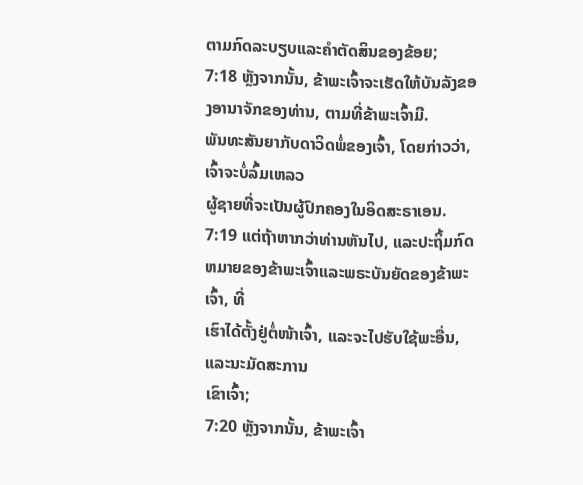ຕາມກົດລະບຽບແລະຄໍາຕັດສິນຂອງຂ້ອຍ;
7:18 ຫຼັງຈາກນັ້ນ, ຂ້າພະເຈົ້າຈະເຮັດໃຫ້ບັນລັງຂອງອານາຈັກຂອງທ່ານ, ຕາມທີ່ຂ້າພະເຈົ້າມີ.
ພັນທະສັນຍາກັບດາວິດພໍ່ຂອງເຈົ້າ, ໂດຍກ່າວວ່າ, ເຈົ້າຈະບໍ່ລົ້ມເຫລວ
ຜູ້ຊາຍທີ່ຈະເປັນຜູ້ປົກຄອງໃນອິດສະຣາເອນ.
7:19 ແຕ່ຖ້າຫາກວ່າທ່ານຫັນໄປ, ແລະປະຖິ້ມກົດຫມາຍຂອງຂ້າພະເຈົ້າແລະພຣະບັນຍັດຂອງຂ້າພະເຈົ້າ, ທີ່
ເຮົາໄດ້ຕັ້ງຢູ່ຕໍ່ໜ້າເຈົ້າ, ແລະຈະໄປຮັບໃຊ້ພະອື່ນ, ແລະນະມັດສະການ
ເຂົາເຈົ້າ;
7:20 ຫຼັງຈາກນັ້ນ, ຂ້າພະເຈົ້າ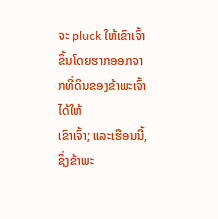ຈະ pluck ໃຫ້ເຂົາເຈົ້າຂຶ້ນໂດຍຮາກອອກຈາກທີ່ດິນຂອງຂ້າພະເຈົ້າໄດ້ໃຫ້
ເຂົາເຈົ້າ; ແລະເຮືອນນີ້, ຊຶ່ງຂ້າພະ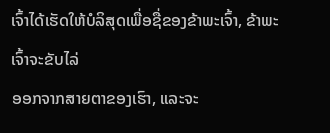ເຈົ້າໄດ້ເຮັດໃຫ້ບໍລິສຸດເພື່ອຊື່ຂອງຂ້າພະເຈົ້າ, ຂ້າພະເຈົ້າຈະຂັບໄລ່
ອອກຈາກສາຍຕາຂອງເຮົາ, ແລະຈະ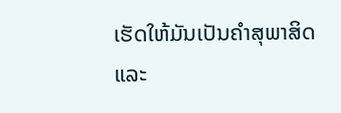ເຮັດໃຫ້ມັນເປັນຄຳສຸພາສິດ ແລະ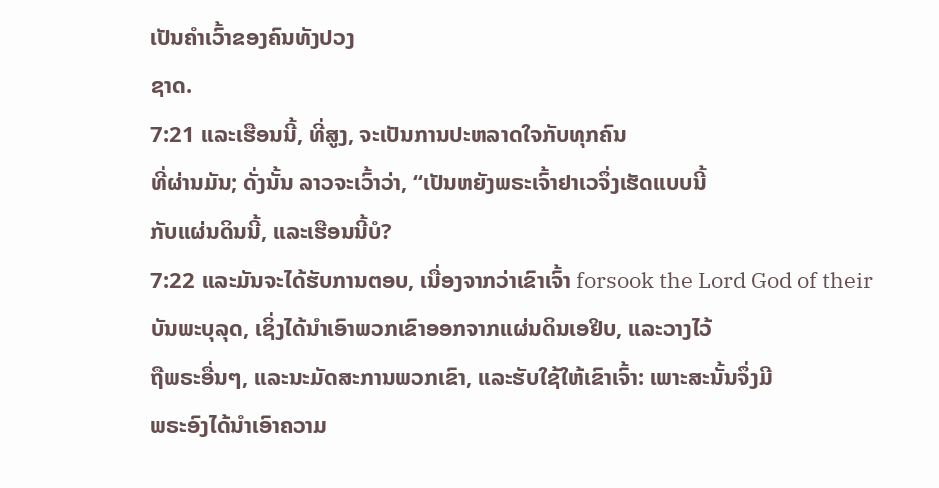ເປັນຄຳເວົ້າຂອງຄົນທັງປວງ
ຊາດ.
7:21 ແລະເຮືອນນີ້, ທີ່ສູງ, ຈະເປັນການປະຫລາດໃຈກັບທຸກຄົນ
ທີ່ຜ່ານມັນ; ດັ່ງນັ້ນ ລາວຈະເວົ້າວ່າ, “ເປັນຫຍັງພຣະເຈົ້າຢາເວຈຶ່ງເຮັດແບບນີ້
ກັບແຜ່ນດິນນີ້, ແລະເຮືອນນີ້ບໍ?
7:22 ແລະມັນຈະໄດ້ຮັບການຕອບ, ເນື່ອງຈາກວ່າເຂົາເຈົ້າ forsook the Lord God of their
ບັນພະບຸລຸດ, ເຊິ່ງໄດ້ນໍາເອົາພວກເຂົາອອກຈາກແຜ່ນດິນເອຢິບ, ແລະວາງໄວ້
ຖືພຣະອື່ນໆ, ແລະນະມັດສະການພວກເຂົາ, ແລະຮັບໃຊ້ໃຫ້ເຂົາເຈົ້າ: ເພາະສະນັ້ນຈຶ່ງມີ
ພຣະອົງໄດ້ນໍາເອົາຄວາມ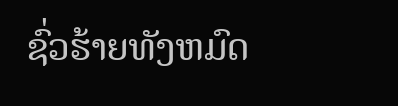ຊົ່ວຮ້າຍທັງຫມົດ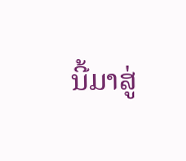ນີ້ມາສູ່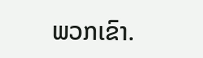ພວກເຂົາ.